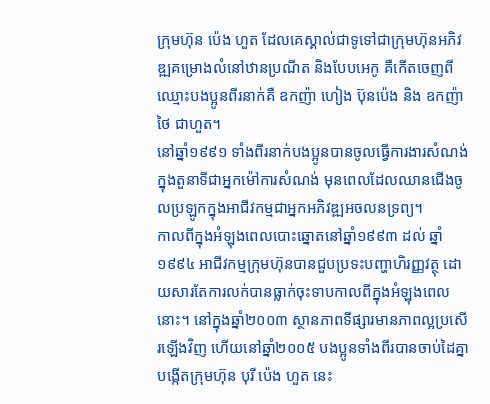ក្រុមហ៊ុន ប៉េង ហួត ដែលគេស្គាល់ជាទូទៅជាក្រុមហ៊ុនអភិវឌ្ឍគម្រោងលំនៅឋានប្រណីត និងបែបអេកូ គឺកើតចេញពីឈ្មោះបងប្អូនពីរនាក់គឺ ឧកញ៉ា ហៀង ប៊ុនប៉េង និង ឧកញ៉ា ថៃ ជាហួត។
នៅឆ្នាំ១៩៩១ ទាំងពីរនាក់បងប្អូនបានចូលធ្វើការងារសំណង់ក្នុងតួនាទីជាអ្នកម៉ៅការសំណង់ មុនពេលដែលឈានជើងចូលប្រឡូកក្នុងអាជីវកម្មជាអ្នកអភិវឌ្ឍអចលនទ្រព្យ។
កាលពីក្នុងអំឡុងពេលបោះឆ្នោតនៅឆ្នាំ១៩៩៣ ដល់ ឆ្នាំ១៩៩៤ អាជីវកម្មក្រុមហ៊ុនបានជួបប្រទះបញ្ហាហិរញ្ញវត្ថុ ដោយសារតែការលក់បានធ្លាក់ចុះទាបកាលពីក្នុងអំឡុងពេលនោះ។ នៅក្នុងឆ្នាំ២០០៣ ស្ថានភាពទីផ្សារមានភាពល្អប្រសើរឡើងវិញ ហើយនៅឆ្នាំ២០០៥ បងប្អូនទាំងពីរបានចាប់ដៃគ្នាបង្កើតក្រុមហ៊ុន បុរី ប៉េង ហួត នេះ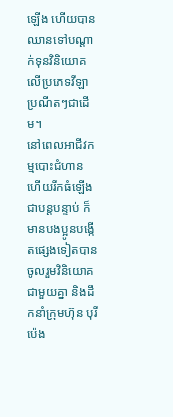ឡើង ហើយបានឈានទៅបណ្តាក់ទុនវិនិយោគលើប្រភេទវីឡាប្រណីតៗជាដើម។
នៅពេលអាជីវកម្មបោះជំហាន ហើយរីកធំឡើងជាបន្តបន្ទាប់ ក៏មានបងប្អូនបង្កើតផ្សេងទៀតបានចូលរួមវិនិយោគជាមួយគ្នា និងដឹកនាំក្រុមហ៊ុន បុរី ប៉េង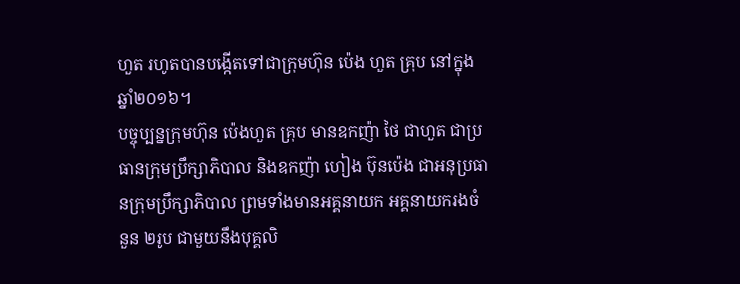ហួត រហូតបានបង្កើតទៅជាក្រុមហ៊ុន ប៉េង ហួត គ្រុប នៅក្នុងឆ្នាំ២០១៦។
បច្ចុប្បន្នក្រុមហ៊ុន ប៉េងហួត គ្រុប មានឧកញ៉ា ថៃ ជាហួត ជាប្រធានក្រុមប្រឹក្សាភិបាល និងឧកញ៉ា ហៀង ប៊ុនប៉េង ជាអនុប្រធានក្រុមប្រឹក្សាភិបាល ព្រមទាំងមានអគ្គនាយក អគ្គនាយករងចំនួន ២រូប ជាមួយនឹងបុគ្គលិ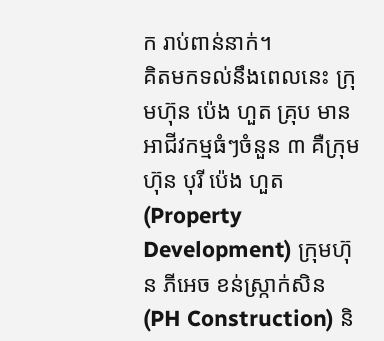ក រាប់ពាន់នាក់។
គិតមកទល់នឹងពេលនេះ ក្រុមហ៊ុន ប៉េង ហួត គ្រុប មានអាជីវកម្មធំៗចំនួន ៣ គឺក្រុមហ៊ុន បុរី ប៉េង ហួត (Property Development) ក្រុមហ៊ុន ភីអេច ខន់ស្រ្កាក់សិន (PH Construction) និ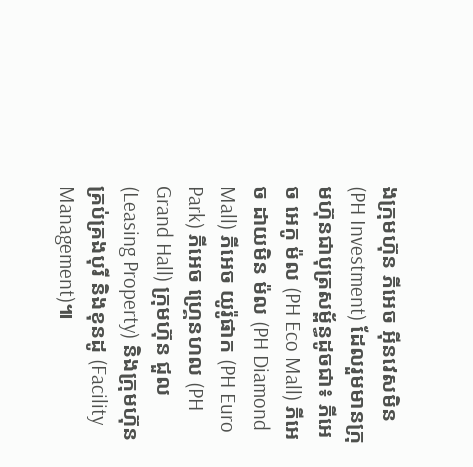ងក្រុមហ៊ុន ភីអេច អ៊ីនវេសមិន (PH Investment) ដែលរួមមានក្រុមហ៊ុនជាបុត្រសម្ព័ន្ធដូចជា៖ ភីអេច អេកូ ម៉ល (PH Eco Mall) ភីអេច ដាយមិន ម៉ល (PH Diamond Mall) ភីអេច យូរ៉ូផាក (PH Euro Park) ភីអេច ហ្រ្គេនហល (PH Grand Hall) ក្រុមហ៊ុន ជួល (Leasing Property) និងក្រុមហ៊ុន គ្រប់គ្រងបុរី និងខុនដូ (Facility Management)៕